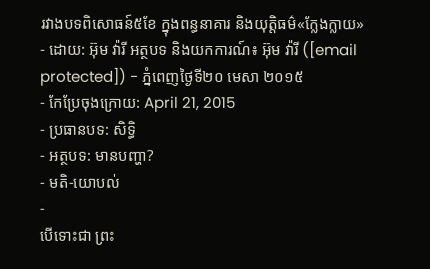រវាងបទពិសោធន៍៥ខែ ក្នុងពន្ធនាគារ និងយុត្តិធម៌«ក្លែងក្លាយ»
- ដោយ: អ៊ុម វ៉ារី អត្ថបទ និងយកការណ៍៖ អ៊ុម វ៉ារី ([email protected]) - ភ្នំពេញថ្ងៃទី២០ មេសា ២០១៥
- កែប្រែចុងក្រោយ: April 21, 2015
- ប្រធានបទ: សិទ្ធិ
- អត្ថបទ: មានបញ្ហា?
- មតិ-យោបល់
-
បើទោះជា ព្រះ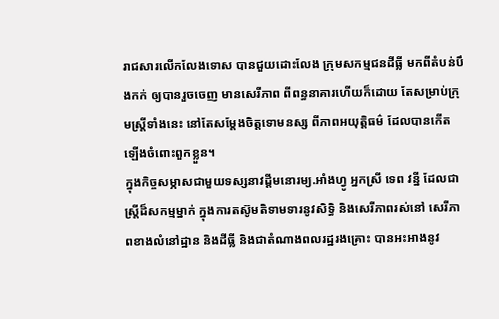រាជសារលើកលែងទោស បានជួយដោះលែង ក្រុមសកម្មជនដីធ្លី មកពីតំបន់បឹងកក់ ឲ្យបានរួចចេញ មានសេរីភាព ពីពន្ធនាគារហើយក៏ដោយ តែសម្រាប់ក្រុមស្ត្រីទាំងនេះ នៅតែសម្ដែងចិត្តទោមនស្ស ពីភាពអយុត្តិធម៌ ដែលបានកើតឡើងចំពោះពួកខ្លួន។
ក្នុងកិច្ចសម្ភាសជាមួយទស្សនាវដ្តីមនោរម្យ.អាំងហ្វូ អ្នកស្រី ទេព វន្នី ដែលជាស្រ្តីដ៏សកម្មម្នាក់ ក្នុងការតស៊ូមតិទាមទារនូវសិទ្ធិ និងសេរីភាពរស់នៅ សេរីភាពខាងលំនៅដ្ឋាន និងដីធ្លី និងជាតំណាងពលរដ្ឋរងគ្រោះ បានអះអាងនូវ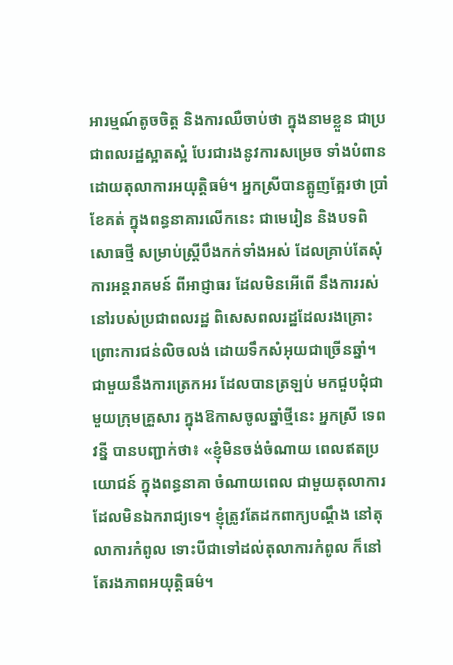អារម្មណ៍តូចចិត្ត និងការឈឺចាប់ថា ក្នុងនាមខ្លួន ជាប្រជាពលរដ្ឋស្អាតស្អំ បែរជារងនូវការសម្រេច ទាំងបំពាន ដោយតុលាការអយុត្តិធម៌។ អ្នកស្រីបានត្អូញត្អែរថា ប្រាំខែគត់ ក្នុងពន្ធនាគារលើកនេះ ជាមេរៀន និងបទពិសោធថ្មី សម្រាប់ស្រ្តីបឹងកក់ទាំងអស់ ដែលគ្រាប់តែសុំការអន្តរាគមន៍ ពីអាជ្ញាធរ ដែលមិនអើពើ នឹងការរស់នៅរបស់ប្រជាពលរដ្ឋ ពិសេសពលរដ្ឋដែលរងគ្រោះ ព្រោះការជន់លិចលង់ ដោយទឹកសំអុយជាច្រើនឆ្នាំ។
ជាមួយនឹងការត្រេកអរ ដែលបានត្រឡប់ មកជួបជុំជាមួយក្រុមគ្រួសារ ក្នុងឱកាសចូលឆ្នាំថ្មីនេះ អ្នកស្រី ទេព វន្នី បានបញ្ជាក់ថា៖ «ខ្ញុំមិនចង់ចំណាយ ពេលឥតប្រយោជន៍ ក្នុងពន្ធនាគា ចំណាយពេល ជាមួយតុលាការ ដែលមិនឯករាជ្យទេ។ ខ្ញុំត្រូវតែដកពាក្យបណ្តឹង នៅតុលាការកំពូល ទោះបីជាទៅដល់តុលាការកំពូល ក៏នៅតែរងភាពអយុត្តិធម៌។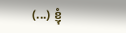(...) ខ្ញុំ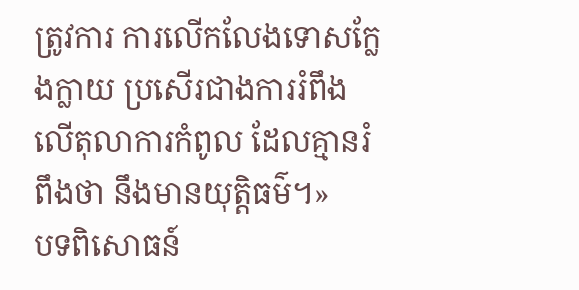ត្រូវការ ការលើកលែងទោសក្លែងក្លាយ ប្រសើរជាងការរំពឹង លើតុលាការកំពូល ដែលគ្មានរំពឹងថា នឹងមានយុត្តិធម៌។»
បទពិសោធន៍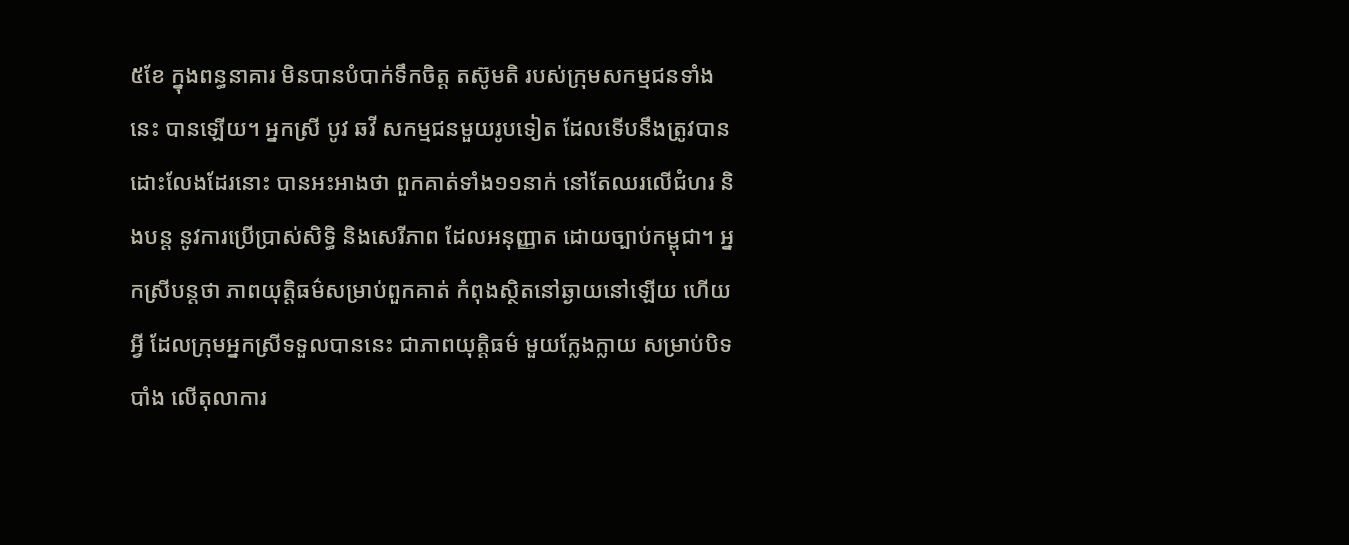៥ខែ ក្នុងពន្ធនាគារ មិនបានបំបាក់ទឹកចិត្ត តស៊ូមតិ របស់ក្រុមសកម្មជនទាំងនេះ បានឡើយ។ អ្នកស្រី បូវ ឆវី សកម្មជនមួយរូបទៀត ដែលទើបនឹងត្រូវបានដោះលែងដែរនោះ បានអះអាងថា ពួកគាត់ទាំង១១នាក់ នៅតែឈរលើជំហរ និងបន្ត នូវការប្រើប្រាស់សិទ្ធិ និងសេរីភាព ដែលអនុញ្ញាត ដោយច្បាប់កម្ពុជា។ អ្នកស្រីបន្តថា ភាពយុត្តិធម៌សម្រាប់ពួកគាត់ កំពុងស្ថិតនៅឆ្ងាយនៅឡើយ ហើយអ្វី ដែលក្រុមអ្នកស្រីទទួលបាននេះ ជាភាពយុត្តិធម៌ មួយក្លែងក្លាយ សម្រាប់បិទបាំង លើតុលាការ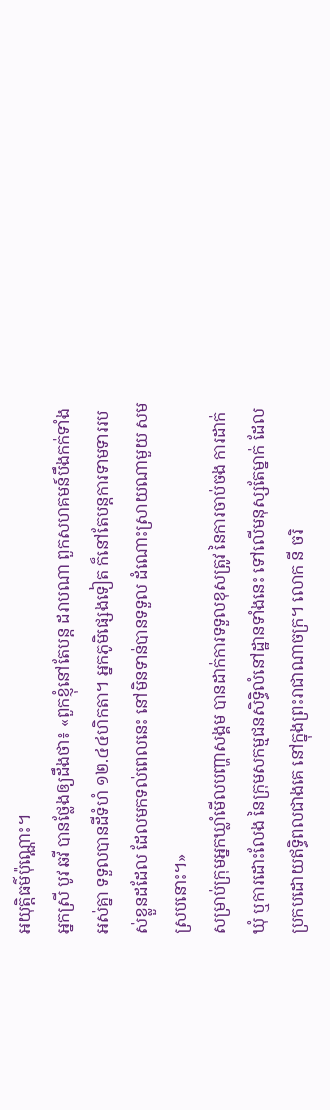អយុត្តិធម៌ប៉ុណ្ណោះ។
អ្នកស្រី បូវ ឆវី បានថ្លែងឲ្យដឹងថា៖ «ពួកខ្ញុំនៅតែបន្ត ដរាបណា ពួកសហគមន៍បឹងកក់ទាំងអស់គ្នា ទទួលបានដីទំហំ ១២.៤៤ហិកតា។ អ្នកភូមិផ្សេងទៀត ក៏នៅតែបន្តការទាមទាររបស់ខ្លួនដដែល ដែលមកទល់ពេលនេះ នៅមិនទាន់បានទទួល ដំណោះស្រាយណាមួយ សមស្របនោះ។»
សម្រាប់ក្រុមអ្នកឃ្លាំមើលបញ្ហាសង្គម បានដាក់ការទទួលខុសត្រូវ នៃការចាប់ចង ការដាក់ឃុំ ឬការដោះលែង នៃក្រុមសកម្មជនសិទ្ធិលំនៅដ្ឋានទាំងនេះ ទៅលើមនុស្សតែម្នាក់ ដែលប្រកបដោយឥទ្ធិពលជាងគេ នៅក្នុងព្រះរាជាណាចក្រ។ លោក នី ចរិ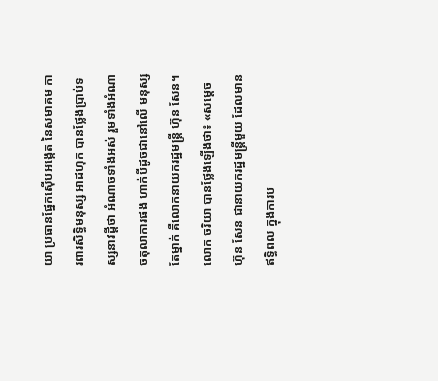យា ប្រធានផ្នែកស៊ើបអង្កេត នៃសមាគម ការពារសិទ្ធិមនុស្ស អាដហុក បានថ្លែងប្រាប់ទស្សនាវដ្តីថា អំណាចទាំងអស់ រួមទាំងអំណាចតុលាការផង ហាក់បីដូចជានៅលើ មនុស្សតែម្នាក់ គឺលោកនាយករដ្ឋមន្រ្តី ហ៊ុន សែន។
លោក ចរិយា បានថ្លែងឡើងថា៖ «សម្តេច ហ៊ុន សែន ជានាយករដ្ឋមន្រ្តីមួយ ដែលមានឥទ្ធិពល ក្នុងការប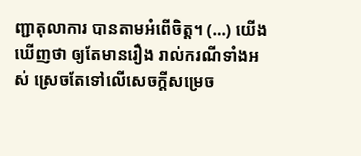ញ្ជាតុលាការ បានតាមអំពើចិត្ត។ (…) យើងឃើញថា ឲ្យតែមានរឿង រាល់ករណីទាំងអស់ ស្រេចតែទៅលើសេចក្តីសម្រេច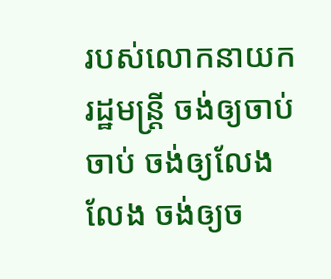របស់លោកនាយករដ្ឋមន្រ្តី ចង់ឲ្យចាប់ ចាប់ ចង់ឲ្យលែង លែង ចង់ឲ្យច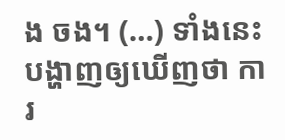ង ចង។ (…) ទាំងនេះ បង្ហាញឲ្យឃើញថា ការ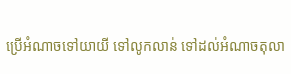ប្រើអំណាចទៅយាយី ទៅលូកលាន់ ទៅដល់អំណាចតុលា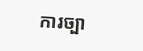ការច្បា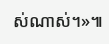ស់ណាស់។»៕